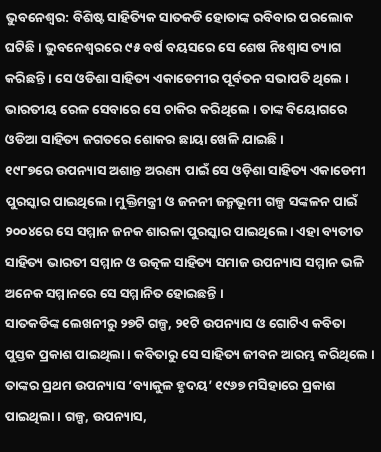ଭୁବନେଶ୍ୱର: ବିଶିଷ୍ଟ ସାହିତ୍ୟିକ ସାତକଡି ହୋତାଙ୍କ ରବିବାର ପରଲୋକ ଘଟିଛି । ଭୁବନେଶ୍ୱରରେ ୯୫ ବର୍ଷ ବୟସରେ ସେ ଶେଷ ନିଃଶ୍ୱାସ ତ୍ୟାଗ କରିଛନ୍ତି । ସେ ଓଡିଶା ସାହିତ୍ୟ ଏକାଡେମୀର ପୂର୍ବତନ ସଭାପତି ଥିଲେ । ଭାରତୀୟ ରେଳ ସେବାରେ ସେ ଚାକିର କରିଥିଲେ । ତାଙ୍କ ବିୟୋଗରେ ଓଡିଆ ସାହିତ୍ୟ ଜଗତରେ ଶୋକର ଛାୟା ଖେଳି ଯାଇଛି ।
୧୯୮୭ରେ ଉପନ୍ୟାସ ଅଶାନ୍ତ ଅରଣ୍ୟ ପାଇଁ ସେ ଓଡ଼ିଶା ସାହିତ୍ୟ ଏକାଡେମୀ ପୁରସ୍କାର ପାଇଥିଲେ। ମୁକ୍ତିମନ୍ତ୍ରୀ ଓ ଜନନୀ ଜନ୍ମଭୂମୀ ଗଳ୍ପ ସଙ୍କଳନ ପାଇଁ ୨୦୦୪ରେ ସେ ସମ୍ମାନ ଜନକ ଶାରଳା ପୁରସ୍କାର ପାଇଥିଲେ। ଏହା ବ୍ୟତୀତ ସାହିତ୍ୟ ଭାରତୀ ସମ୍ମାନ ଓ ଉତ୍କଳ ସାହିତ୍ୟ ସମାଜ ଉପନ୍ୟାସ ସମ୍ମାନ ଭଳି ଅନେକ ସମ୍ମାନରେ ସେ ସମ୍ମାନିତ ହୋଇଛନ୍ତି ।
ସାତକଡିଙ୍କ ଲେଖନୀରୁ ୨୭ଟି ଗଳ୍ପ, ୨୧ଟି ଉପନ୍ୟାସ ଓ ଗୋଟିଏ କବିତା ପୁସ୍ତକ ପ୍ରକାଶ ପାଇଥିଲା । କବିତାରୁ ସେ ସାହିତ୍ୟ ଜୀବନ ଆରମ୍ଭ କରିଥିଲେ । ତାଙ୍କର ପ୍ରଥମ ଉପନ୍ୟାସ ‘ବ୍ୟାକୁଳ ହୃଦୟ’ ୧୯୬୭ ମସିହାରେ ପ୍ରକାଶ ପାଇଥିଲା । ଗଳ୍ପ, ଉପନ୍ୟାସ,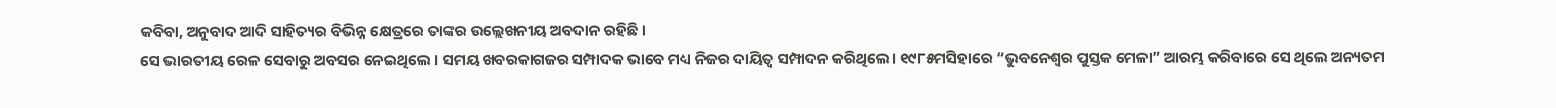କବିବା, ଅନୁବାଦ ଆଦି ସାହିତ୍ୟର ବିଭିନ୍ନ କ୍ଷେତ୍ରରେ ତାଙ୍କର ଉଲ୍ଲେଖନୀୟ ଅବଦାନ ରହିଛି ।
ସେ ଭାରତୀୟ ରେଳ ସେବାରୁ ଅବସର ନେଇଥିଲେ । ସମୟ ଖବରକାଗଜର ସମ୍ପାଦକ ଭାବେ ମଧ୍ୟ ନିଜର ଦାୟିତ୍ବ ସମ୍ପାଦନ କରିଥିଲେ। ୧୯୮୫ମସିହାରେ “ଭୁବନେଶ୍ୱର ପୁସ୍ତକ ମେଳା” ଆରମ୍ଭ କରିବାରେ ସେ ଥିଲେ ଅନ୍ୟତମ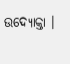ଉଦ୍ୟୋକ୍ତା ।